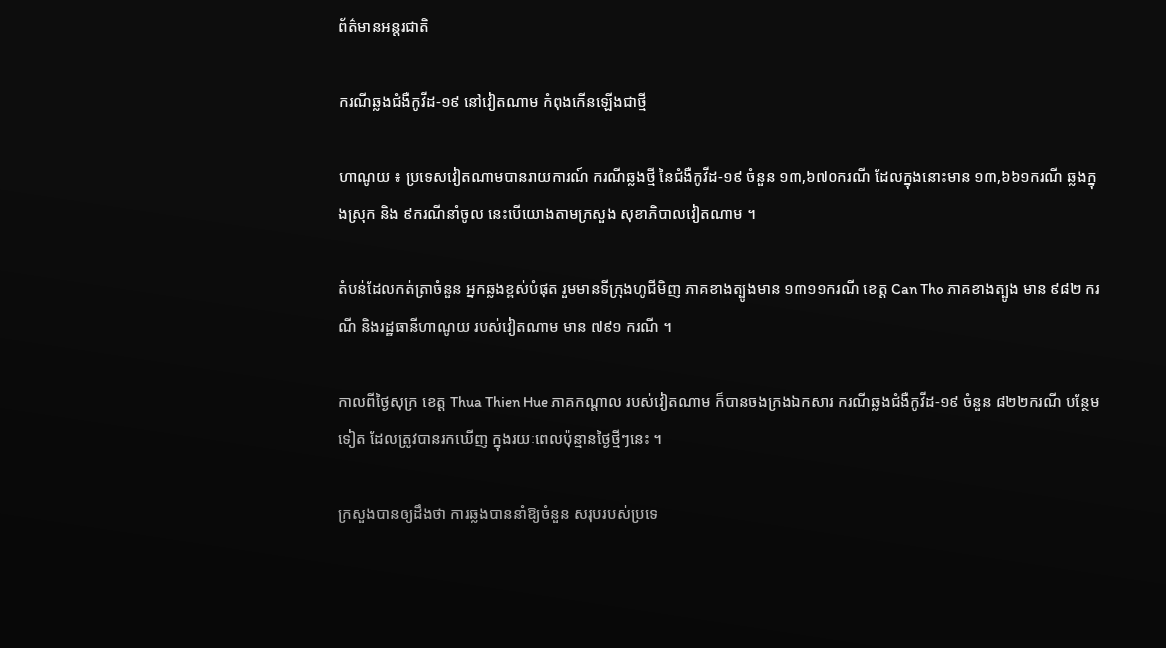ព័ត៌មានអន្តរជាតិ

ករណីឆ្លងជំងឺកូវីដ-១៩ នៅវៀតណាម កំពុងកើនឡើងជាថ្មី

ហាណូយ ៖ ប្រទេសវៀតណាមបានរាយការណ៍ ករណីឆ្លងថ្មី នៃជំងឺកូវីដ-១៩ ចំនួន ១៣,៦៧០ករណី ដែលក្នុងនោះមាន ១៣,៦៦១ករណី ឆ្លងក្នុងស្រុក និង ៩ករណីនាំចូល នេះបើយោងតាមក្រសួង សុខាភិបាលវៀតណាម ។

តំបន់ដែលកត់ត្រាចំនួន អ្នកឆ្លងខ្ពស់បំផុត រួមមានទីក្រុងហូជីមិញ ភាគខាងត្បូងមាន ១៣១១ករណី ខេត្ត Can Tho ភាគខាងត្បូង មាន ៩៨២ ករណី និងរដ្ឋធានីហាណូយ របស់វៀតណាម មាន ៧៩១ ករណី ។

កាលពីថ្ងៃសុក្រ ខេត្ត Thua Thien Hue ភាគកណ្តាល របស់វៀតណាម ក៏បានចងក្រងឯកសារ ករណីឆ្លងជំងឺកូវីដ-១៩ ចំនួន ៨២២ករណី បន្ថែមទៀត ដែលត្រូវបានរកឃើញ ក្នុងរយៈពេលប៉ុន្មានថ្ងៃថ្មីៗនេះ ។

ក្រសួងបានឲ្យដឹងថា ការឆ្លងបាននាំឱ្យចំនួន សរុបរបស់ប្រទេ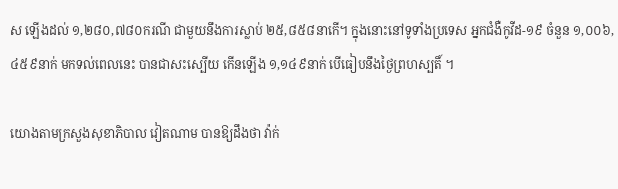ស ឡើងដល់ ១,២៨០,៧៨០ករណី ជាមួយនឹងការស្លាប់ ២៥,៨៥៨នាកើ។ ក្នុងនោះនៅទូទាំងប្រទេស អ្នកជំងឺកូវីដ-១៩ ចំនួន ១,០០៦,៤៥៩នាក់ មកទល់ពេលនេះ បានជាសះស្បើយ កើនឡើង ១,១៤៩នាក់ បើធៀបនឹងថ្ងៃព្រហស្បតិ៍ ។

យោងតាមក្រសួងសុខាភិបាល វៀតណាម បានឱ្យដឹងថា វ៉ាក់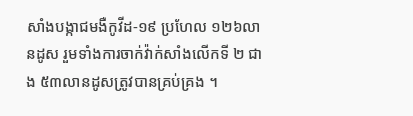សាំងបង្កាជមងឺកូវីដ-១៩ ប្រហែល ១២៦លានដូស រួមទាំងការចាក់វ៉ាក់សាំងលើកទី ២ ជាង ៥៣លានដូសត្រូវបានគ្រប់គ្រង ។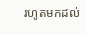រហូតមកដល់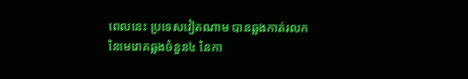ពេលនេះ ប្រទេសវៀតណាម បានឆ្លងកាត់រលក នៃមេរោគឆ្លងចំនួន៤ នៃកា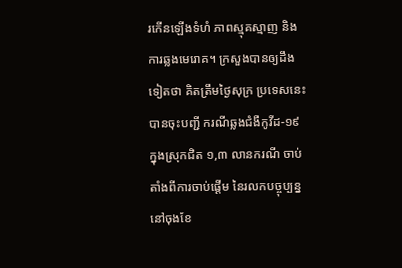រកើនឡើងទំហំ ភាពស្មុគស្មាញ និងការឆ្លងមេរោគ។ ក្រសួងបានឲ្យដឹងទៀតថា គិតត្រឹមថ្ងៃសុក្រ ប្រទេសនេះ បានចុះបញ្ជី ករណីឆ្លងជំងឺកូវីដ-១៩ ក្នុងស្រុកជិត ១,៣ លានករណី ចាប់តាំងពីការចាប់ផ្តើម នៃរលកបច្ចុប្បន្ននៅចុងខែ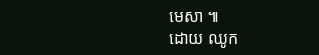មេសា ៕
ដោយ ឈូក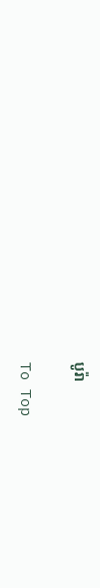បូរ៉ា

To Top